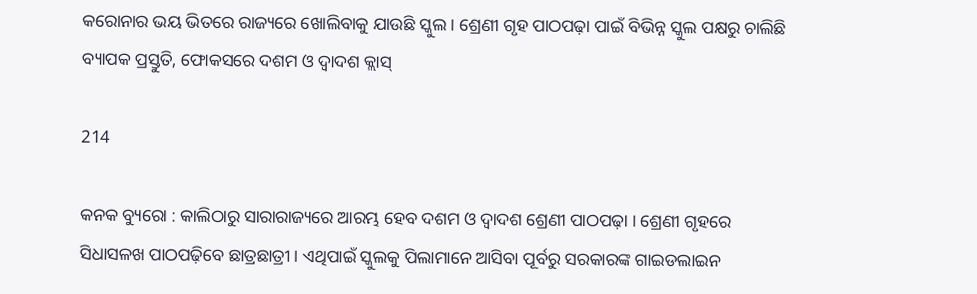କରୋନାର ଭୟ ଭିତରେ ରାଜ୍ୟରେ ଖୋଲିବାକୁ ଯାଉଛି ସ୍କୁଲ । ଶ୍ରେଣୀ ଗୃହ ପାଠପଢ଼ା ପାଇଁ ବିଭିନ୍ନ ସ୍କୁଲ ପକ୍ଷରୁ ଚାଲିଛି ବ୍ୟାପକ ପ୍ରସ୍ତୁତି, ଫୋକସରେ ଦଶମ ଓ ଦ୍ୱାଦଶ କ୍ଲାସ୍

214

କନକ ବ୍ୟୁରୋ : କାଲିଠାରୁ ସାରାରାଜ୍ୟରେ ଆରମ୍ଭ ହେବ ଦଶମ ଓ ଦ୍ୱାଦଶ ଶ୍ରେଣୀ ପାଠପଢ଼ା । ଶ୍ରେଣୀ ଗୃହରେ ସିଧାସଳଖ ପାଠପଢ଼ିବେ ଛାତ୍ରଛାତ୍ରୀ । ଏଥିପାଇଁ ସ୍କୁଲକୁ ପିଲାମାନେ ଆସିବା ପୂର୍ବରୁ ସରକାରଙ୍କ ଗାଇଡଲାଇନ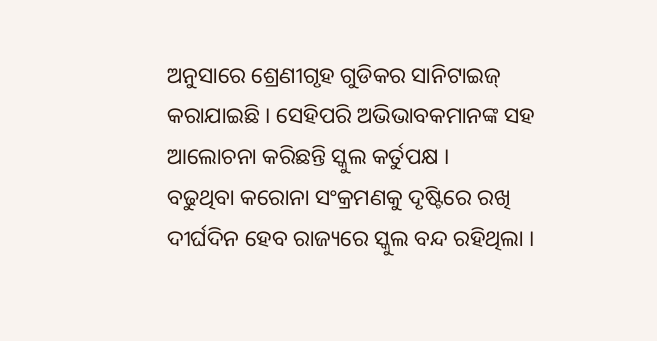ଅନୁସାରେ ଶ୍ରେଣୀଗୃହ ଗୁଡିକର ସାନିଟାଇଜ୍ କରାଯାଇଛି । ସେହିପରି ଅଭିଭାବକମାନଙ୍କ ସହ ଆଲୋଚନା କରିଛନ୍ତି ସ୍କୁଲ କର୍ତୁପକ୍ଷ ।
ବଢୁଥିବା କରୋନା ସଂକ୍ରମଣକୁ ଦୃଷ୍ଟିରେ ରଖି ଦୀର୍ଘଦିନ ହେବ ରାଜ୍ୟରେ ସ୍କୁଲ ବନ୍ଦ ରହିଥିଲା ।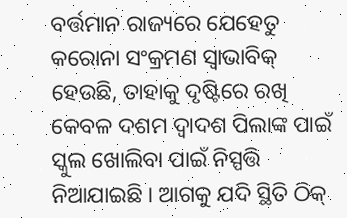ବର୍ତ୍ତମାନ ରାଜ୍ୟରେ ଯେହେତୁ କରୋନା ସଂକ୍ରମଣ ସ୍ୱାଭାବିକ୍ ହେଉଛି, ତାହାକୁ ଦୃଷ୍ଟିରେ ରଖି କେବଳ ଦଶମ ଦ୍ୱାଦଶ ପିଲାଙ୍କ ପାଇଁ ସ୍କୁଲ ଖୋଲିବା ପାଇଁ ନିସ୍ପତ୍ତି ନିଆଯାଇଛି । ଆଗକୁ ଯଦି ସ୍ଥିତି ଠିକ୍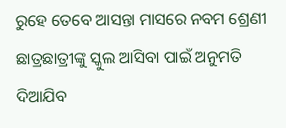ରୁହେ ତେବେ ଆସନ୍ତା ମାସରେ ନବମ ଶ୍ରେଣୀ ଛାତ୍ରଛାତ୍ରୀଙ୍କୁ ସ୍କୁଲ ଆସିବା ପାଇଁ ଅନୁମତି ଦିଆଯିବ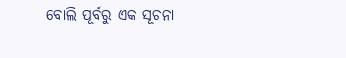ବୋଲି ପୂର୍ବରୁ ଏକ ସୂଚନା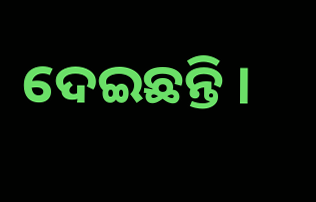ଦେଇଛନ୍ତି ।